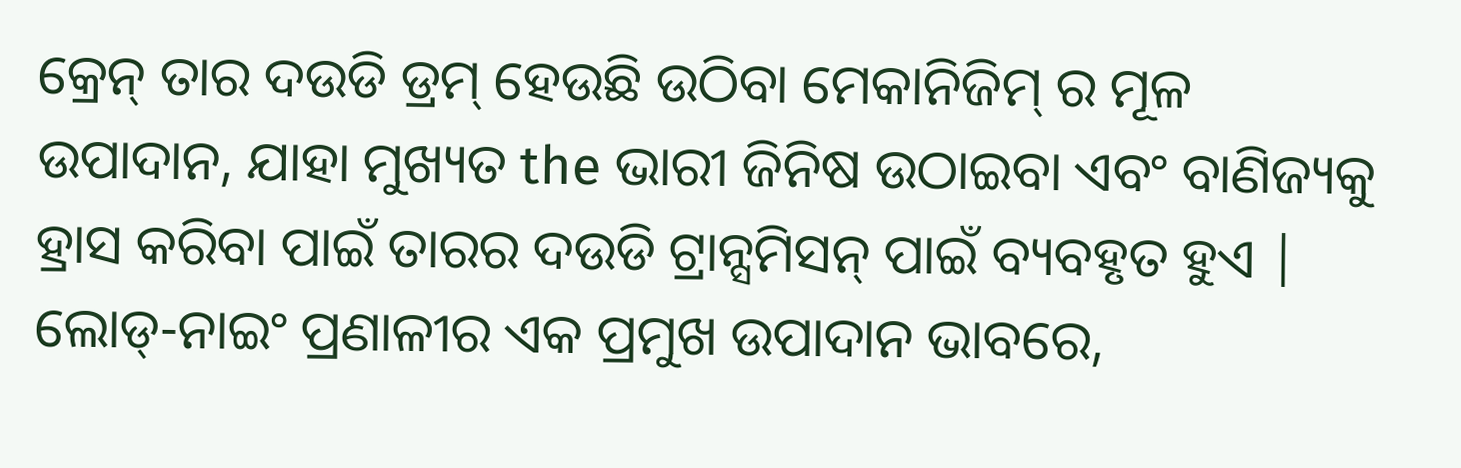କ୍ରେନ୍ ତାର ଦଉଡି ଡ୍ରମ୍ ହେଉଛି ଉଠିବା ମେକାନିଜିମ୍ ର ମୂଳ ଉପାଦାନ, ଯାହା ମୁଖ୍ୟତ the ଭାରୀ ଜିନିଷ ଉଠାଇବା ଏବଂ ବାଣିଜ୍ୟକୁ ହ୍ରାସ କରିବା ପାଇଁ ତାରର ଦଉଡି ଟ୍ରାନ୍ସମିସନ୍ ପାଇଁ ବ୍ୟବହୃତ ହୁଏ | ଲୋଡ୍-ନାଇଂ ପ୍ରଣାଳୀର ଏକ ପ୍ରମୁଖ ଉପାଦାନ ଭାବରେ,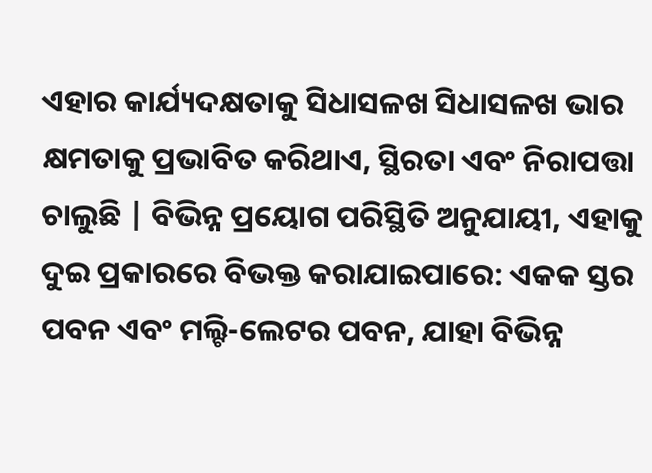ଏହାର କାର୍ଯ୍ୟଦକ୍ଷତାକୁ ସିଧାସଳଖ ସିଧାସଳଖ ଭାର କ୍ଷମତାକୁ ପ୍ରଭାବିତ କରିଥାଏ, ସ୍ଥିରତା ଏବଂ ନିରାପତ୍ତା ଚାଲୁଛି | ବିଭିନ୍ନ ପ୍ରୟୋଗ ପରିସ୍ଥିତି ଅନୁଯାୟୀ, ଏହାକୁ ଦୁଇ ପ୍ରକାରରେ ବିଭକ୍ତ କରାଯାଇପାରେ: ଏକକ ସ୍ତର ପବନ ଏବଂ ମଲ୍ଟି-ଲେଟର ପବନ, ଯାହା ବିଭିନ୍ନ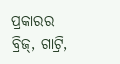ପ୍ରକାରର ବ୍ରିଜ୍, ଗାଟ୍ରି,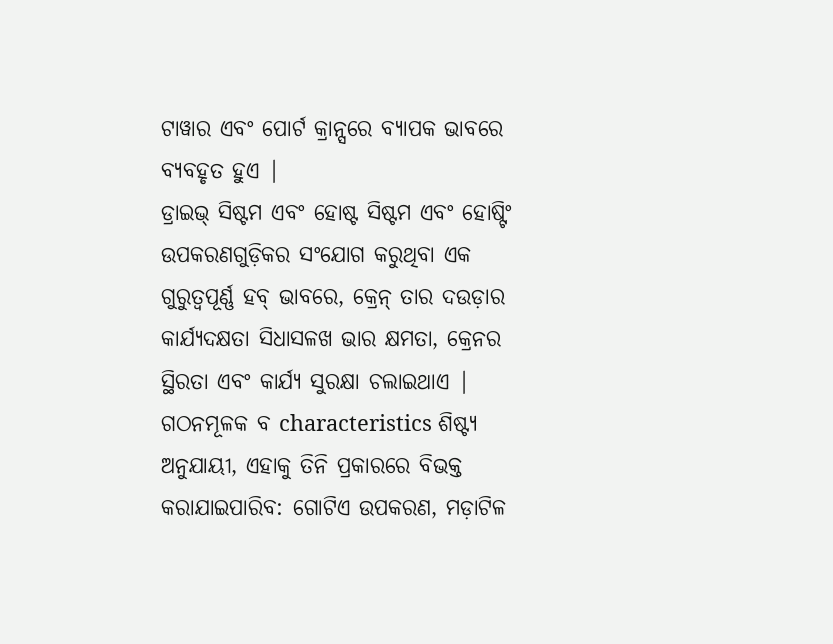ଟାୱାର ଏବଂ ପୋର୍ଟ କ୍ରାନ୍ସରେ ବ୍ୟାପକ ଭାବରେ ବ୍ୟବହୃତ ହୁଏ |
ଡ୍ରାଇଭ୍ ସିଷ୍ଟମ ଏବଂ ହୋଷ୍ଟ ସିଷ୍ଟମ ଏବଂ ହୋଷ୍ଟିଂ ଉପକରଣଗୁଡ଼ିକର ସଂଯୋଗ କରୁଥିବା ଏକ ଗୁରୁତ୍ୱପୂର୍ଣ୍ଣ ହବ୍ ଭାବରେ, କ୍ରେନ୍ ତାର ଦଉଡ଼ାର କାର୍ଯ୍ୟଦକ୍ଷତା ସିଧାସଳଖ ଭାର କ୍ଷମତା, କ୍ରେନର ସ୍ଥିରତା ଏବଂ କାର୍ଯ୍ୟ ସୁରକ୍ଷା ଚଲାଇଥାଏ | ଗଠନମୂଳକ ବ characteristics ଶିଷ୍ଟ୍ୟ ଅନୁଯାୟୀ, ଏହାକୁ ତିନି ପ୍ରକାରରେ ବିଭକ୍ତ କରାଯାଇପାରିବ: ଗୋଟିଏ ଉପକରଣ, ମଡ଼ାଟିଳ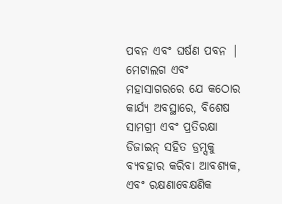ପବନ ଏବଂ ଘର୍ଷଣ ପବନ |
ମେଟାଲଗ ଏବଂ ମହାସାଗରରେ ଯେ କଠୋର କାର୍ଯ୍ୟ ଅବସ୍ଥାରେ, ବିଶେଷ ସାମଗ୍ରୀ ଏବଂ ପ୍ରତିରକ୍ଷା ଡିଜାଇନ୍ ସହିତ ଡ୍ରମ୍ସକୁ ବ୍ୟବହାର କରିବା ଆବଶ୍ୟକ, ଏବଂ ରକ୍ଷଣାବେକ୍ଷଣିକ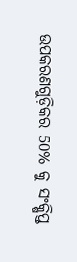ଉପକରଣଗୁଡ଼ିକର 50% କୁ ସଂକ୍ଷିପ୍ତ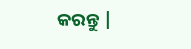କରନ୍ତୁ |